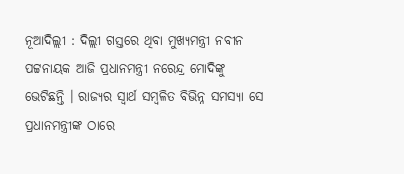ନୂଆଦିଲ୍ଲୀ : ଦିଲ୍ଲୀ ଗସ୍ତରେ ଥିବା ମୁଖ୍ୟମନ୍ତ୍ରୀ ନବୀନ ପଟ୍ଟନାୟକ ଆଜି ପ୍ରଧାନମନ୍ତ୍ରୀ ନରେନ୍ଦ୍ର ମୋଦିଙ୍କୁ ଭେଟିଛନ୍ତି । ରାଜ୍ୟର ସ୍ୱାର୍ଥ ସମ୍ବଳିତ ବିଭିନ୍ନ ସମସ୍ୟା ସେ ପ୍ରଧାନମନ୍ତ୍ରୀଙ୍କ ଠାରେ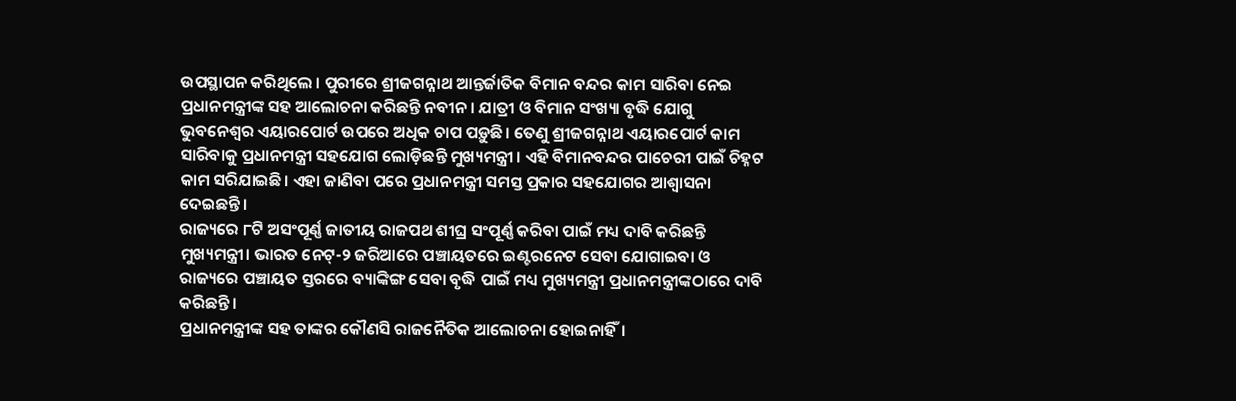ଉପସ୍ଥାପନ କରିଥିଲେ । ପୁରୀରେ ଶ୍ରୀଜଗନ୍ନାଥ ଆନ୍ତର୍ଜାତିକ ବିମାନ ବନ୍ଦର କାମ ସାରିବା ନେଇ ପ୍ରଧାନମନ୍ତ୍ରୀଙ୍କ ସହ ଆଲୋଚନା କରିଛନ୍ତି ନବୀନ । ଯାତ୍ରୀ ଓ ବିମାନ ସଂଖ୍ୟା ବୃଦ୍ଧି ଯୋଗୁ ଭୁବନେଶ୍ବର ଏୟାରପୋର୍ଟ ଉପରେ ଅଧିକ ଚାପ ପଡ଼ୁଛି। ତେଣୁ ଶ୍ରୀଜଗନ୍ନାଥ ଏୟାରପୋର୍ଟ କାମ ସାରିବାକୁ ପ୍ରଧାନମନ୍ତ୍ରୀ ସହଯୋଗ ଲୋଡ଼ିଛନ୍ତି ମୁଖ୍ୟମନ୍ତ୍ରୀ । ଏହି ବିମାନବନ୍ଦର ପାଚେରୀ ପାଇଁ ଚିହ୍ନଟ କାମ ସରିଯାଇଛି। ଏହା ଜାଣିବା ପରେ ପ୍ରଧାନମନ୍ତ୍ରୀ ସମସ୍ତ ପ୍ରକାର ସହଯୋଗର ଆଶ୍ୱାସନା ଦେଇଛନ୍ତି ।
ରାଜ୍ୟରେ ୮ଟି ଅସଂପୂର୍ଣ୍ଣ ଜାତୀୟ ରାଜପଥ ଶୀଘ୍ର ସଂପୂର୍ଣ୍ଣ କରିବା ପାଇଁ ମଧ୍ୟ ଦାବି କରିଛନ୍ତି ମୁଖ୍ୟମନ୍ତ୍ରୀ। ଭାରତ ନେଟ୍-୨ ଜରିଆରେ ପଞ୍ଚାୟତରେ ଇଣ୍ଟରନେଟ ସେବା ଯୋଗାଇବା ଓ ରାଜ୍ୟରେ ପଞ୍ଚାୟତ ସ୍ତରରେ ବ୍ୟାଙ୍କିଙ୍ଗ ସେବା ବୃଦ୍ଧି ପାଇଁ ମଧ୍ୟ ମୁଖ୍ୟମନ୍ତ୍ରୀ ପ୍ରଧାନମନ୍ତ୍ରୀଙ୍କଠାରେ ଦାବି କରିଛନ୍ତି।
ପ୍ରଧାନମନ୍ତ୍ରୀଙ୍କ ସହ ତାଙ୍କର କୌଣସି ରାଜନୈତିକ ଆଲୋଚନା ହୋଇନାହିଁ।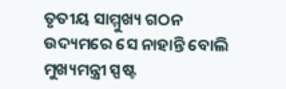ତୃତୀୟ ସାମ୍ମୁଖ୍ୟ ଗଠନ ଉଦ୍ୟମରେ ସେ ନାହାନ୍ତି ବୋଲି ମୁଖ୍ୟମନ୍ତ୍ରୀ ସ୍ପଷ୍ଟ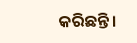କରିଛନ୍ତି।